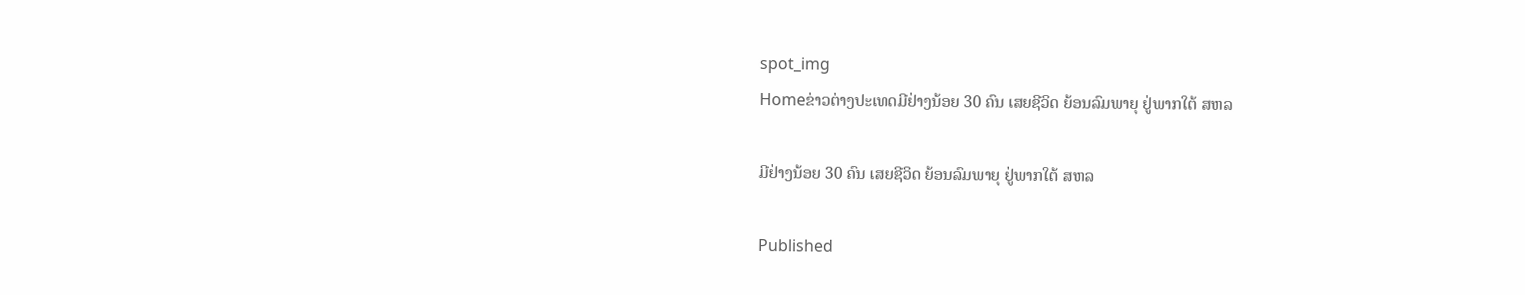spot_img
Homeຂ່າວຕ່າງປະເທດມີຢ່າງນ້ອຍ 30 ຄົນ ເສຍຊີວິດ ຍ້ອນລົມພາຍຸ ຢູ່ພາກໃຕ້ ສຫລ

ມີຢ່າງນ້ອຍ 30 ຄົນ ເສຍຊີວິດ ຍ້ອນລົມພາຍຸ ຢູ່ພາກໃຕ້ ສຫລ

Published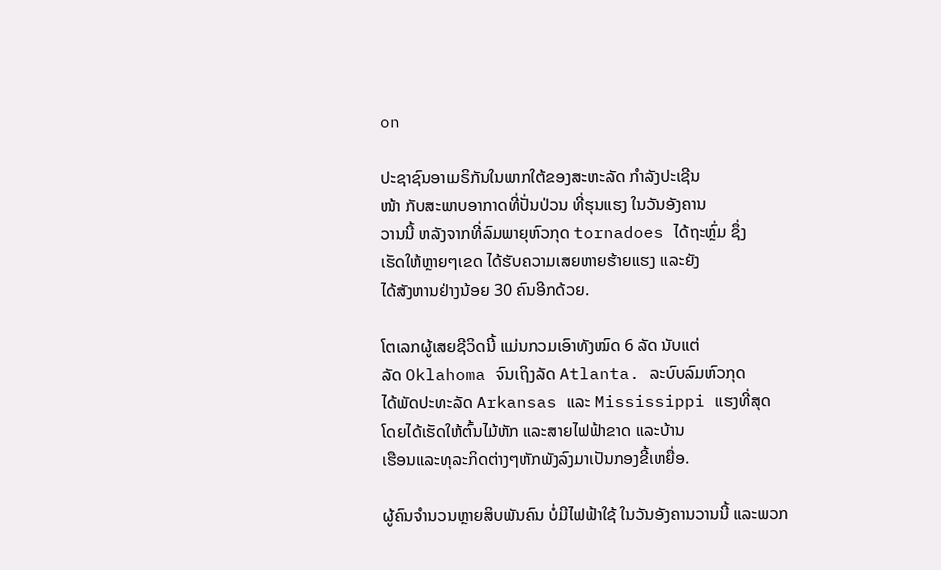on

ປະຊາຊົນອາເມຣິກັນໃນພາກໃຕ້ຂອງສະຫະລັດ ກຳລັງປະເຊີນ
ໜ້າ ກັບສະພາບອາກາດທີ່ປັ່ນປ່ວນ ທີ່ຮຸນແຮງ ໃນວັນອັງຄານ
ວານນີ້ ຫລັງຈາກທີ່ລົມພາຍຸຫົວກຸດ tornadoes ໄດ້ຖະຫຼົ່ມ ຊຶ່ງ
ເຮັດໃຫ້ຫຼາຍໆເຂດ ໄດ້ຮັບຄວາມເສຍຫາຍຮ້າຍແຮງ ແລະຍັງ
ໄດ້ສັງຫານຢ່າງນ້ອຍ 30 ຄົນອີກດ້ວຍ.

ໂຕເລກຜູ້ເສຍຊີວິດນີ້ ແມ່ນກວມເອົາທັງໝົດ 6 ລັດ ນັບແຕ່
ລັດ Oklahoma ຈົນເຖິງລັດ Atlanta. ລະບົບລົມຫົວກຸດ
ໄດ້ພັດປະທະລັດ Arkansas ແລະ Mississippi ແຮງທີ່ສຸດ
ໂດຍໄດ້ເຮັດໃຫ້ຕົ້ນໄມ້ຫັກ ແລະສາຍໄຟຟ້າຂາດ ແລະບ້ານ
ເຮືອນແລະທຸລະກິດຕ່າງໆຫັກພັງລົງມາເປັນກອງຂີ້ເຫຍື່ອ.

ຜູ້ຄົນຈຳນວນຫຼາຍສິບພັນຄົນ ບໍ່ມີໄຟຟ້າໃຊ້ ໃນວັນອັງຄານວານນີ້ ແລະພວກ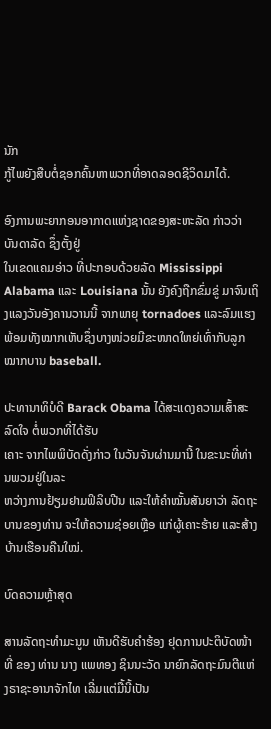ນັກ
ກູ້ໄພຍັງສືບຕໍ່ຊອກຄົ້ນຫາພວກທີ່ອາດລອດຊີວິດມາໄດ້.

ອົງການພະຍາກອນອາກາດແຫ່ງຊາດຂອງສະຫະລັດ ກ່າວວ່າ ບັນດາລັດ ຊຶ່ງຕັ້ງຢູ່
ໃນເຂດແຄມອ່າວ ທີ່ປະກອບດ້ວຍລັດ Mississippi Alabama ແລະ Louisiana ນັ້ນ ຍັງຄົງຖືກຂົ່ມຂູ່ ມາຈົນເຖິງແລງວັນອັງຄານວານນີ້ ຈາກພາຍຸ tornadoes ແລະລົມແຮງ ພ້ອມທັງໝາກເຫັບຊຶ່ງບາງໜ່ວຍມີຂະໜາດໃຫຍ່ເທົ່າກັບລູກໝາກບານ baseball.

ປະທານາທິບໍດີ Barack Obama ໄດ້ສະແດງຄວາມເສົ້າສະລົດໃຈ ຕໍ່ພວກທີ່ໄດ້ຮັບ
ເຄາະ ຈາກໄພພິບັດດັ່ງກ່າວ ໃນວັນຈັນຜ່ານມານີ້ ໃນຂະນະທີ່ທ່ານພວມຢູ່ໃນລະ
ຫວ່າງການຢ້ຽມຢາມຟິລິບປີນ ແລະໃຫ້ຄຳໝັ້ນສັນຍາວ່າ ລັດຖະບານຂອງທ່ານ ຈະໃຫ້ຄວາມຊ່ອຍເຫຼືອ ແກ່ຜູ້ເຄາະຮ້າຍ ແລະສ້າງບ້ານເຮືອນຄືນໃໝ່.

ບົດຄວາມຫຼ້າສຸດ

ສານລັດຖະທຳມະນູນ ເຫັນດີຮັບຄຳຮ້ອງ ຢຸດການປະຕິບັດໜ້າທີ່ ຂອງ ທ່ານ ນາງ ແພທອງ ຊິນນະວັດ ນາຍົກລັດຖະມົນຕີແຫ່ງຣາຊະອານາຈັກໄທ ເລີ່ມແຕ່ມື້ນີ້ເປັນ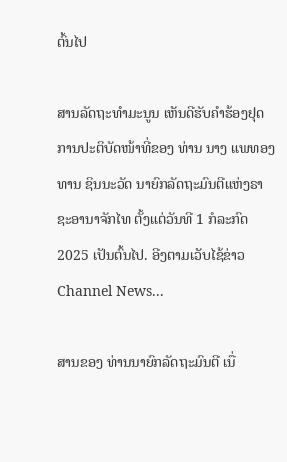ຕົ້ນໄປ

ສານລັດຖະທຳມະນູນ ເຫັນດີຮັບຄຳຮ້ອງຢຸດການປະຕິບັດໜ້າທີ່ຂອງ ທ່ານ ນາງ ແພທອງທານ ຊິນນະວັດ ນາຍົກລັດຖະມົນຕີແຫ່ງຣາຊະອານາຈັກໄທ ຕັ້ງແຕ່ວັນທີ 1 ກໍລະກົດ 2025 ເປັນຕົ້ນໄປ. ອີງຕາມເວັບໄຊ້ຂ່າວ Channel News...

ສານຂອງ ທ່ານນາຍົກລັດຖະມົນຕີ ເນື່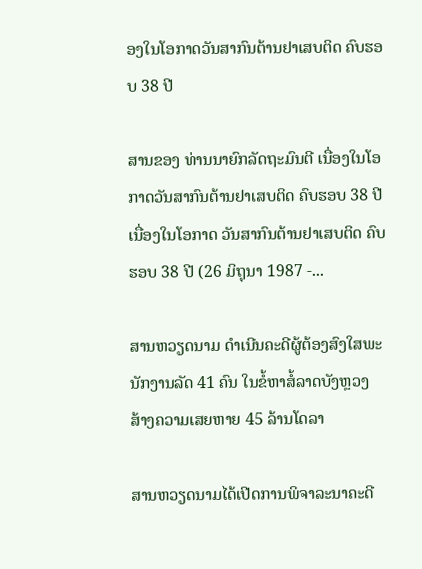ອງໃນໂອກາດວັນສາກົນຕ້ານຢາເສບຕິດ ຄົບຮອບ 38 ປີ

ສານຂອງ ທ່ານນາຍົກລັດຖະມົນຕີ ເນື່ອງໃນໂອກາດວັນສາກົນຕ້ານຢາເສບຕິດ ຄົບຮອບ 38 ປີ ເນື່ອງໃນໂອກາດ ວັນສາກົນຕ້ານຢາເສບຕິດ ຄົບຮອບ 38 ປີ (26 ມິຖຸນາ 1987 -...

ສານຫວຽດນາມ ດຳເນີນຄະດີຜູ້ຕ້ອງສົງໃສພະນັກງານລັດ 41 ຄົນ ໃນຂໍ້ຫາສໍ້ລາດບັງຫຼວງ ສ້າງຄວາມເສຍຫາຍ 45 ລ້ານໂດລາ

ສານຫວຽດນາມໄດ້ເປີດການພິຈາລະນາຄະດີ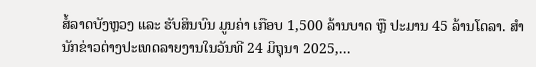ສໍ້ລາດບັງຫຼວງ ແລະ ຮັບສິນບົນ ມູນຄ່າ ເກືອບ 1,500 ລ້ານບາດ ຫຼື ປະມານ 45 ລ້ານໂດລາ. ສຳນັກຂ່າວຕ່າງປະເທດລາຍງານໃນວັນທີ 24 ມິຖຸນາ 2025,...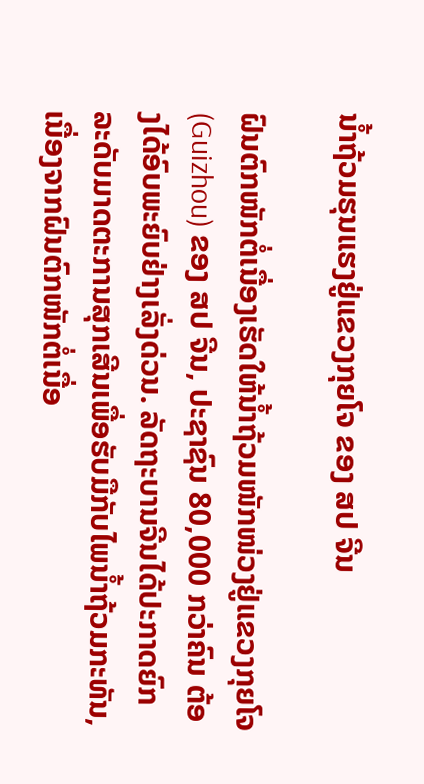ນໍ້າຖ້ວມຮຸນແຮງຢູ່ແຂວງກຸຍໂຈ ຂອງ ສປ ຈີນ

ຝົນຕົກໜັກຕໍ່ເນື່ອງເຮັດໃຫ້ນໍ້າຖ້ວມໜັກໜ່ວງຢູ່ແຂວງກຸຍໂຈ (Guizhou) ຂອງ ສປ ຈີນ, ປະຊາຊົນ 80,000 ກວ່າຄົນ ຕ້ອງໄດ້ອົບພະຍົບຢ່າງເລັ່ງດ່ວນ. ລັດຖະບານຈີນໄດ້ປະກາດຍົກລະດັບມາດຕະການສຸກເສີນເພື່ອຮັບມືກັບໄພນໍ້າຖ້ວມກະທັນ, ເນື່ອງຈາກຝົນຕົກໜັກຕໍ່ເນື່ອ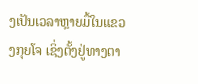ງເປັນເວລາຫຼາຍມື້ໃນແຂວງກຸຍໂຈ ເຊິ່ງຕັ້ງຢູ່ທາງຕາ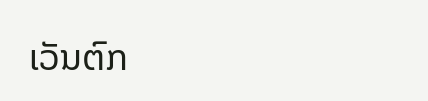ເວັນຕົກ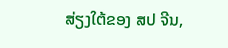ສ່ຽງໃຕ້ຂອງ ສປ ຈີນ,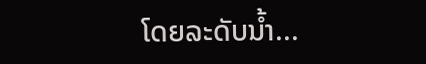ໂດຍລະດັບນໍ້າ...